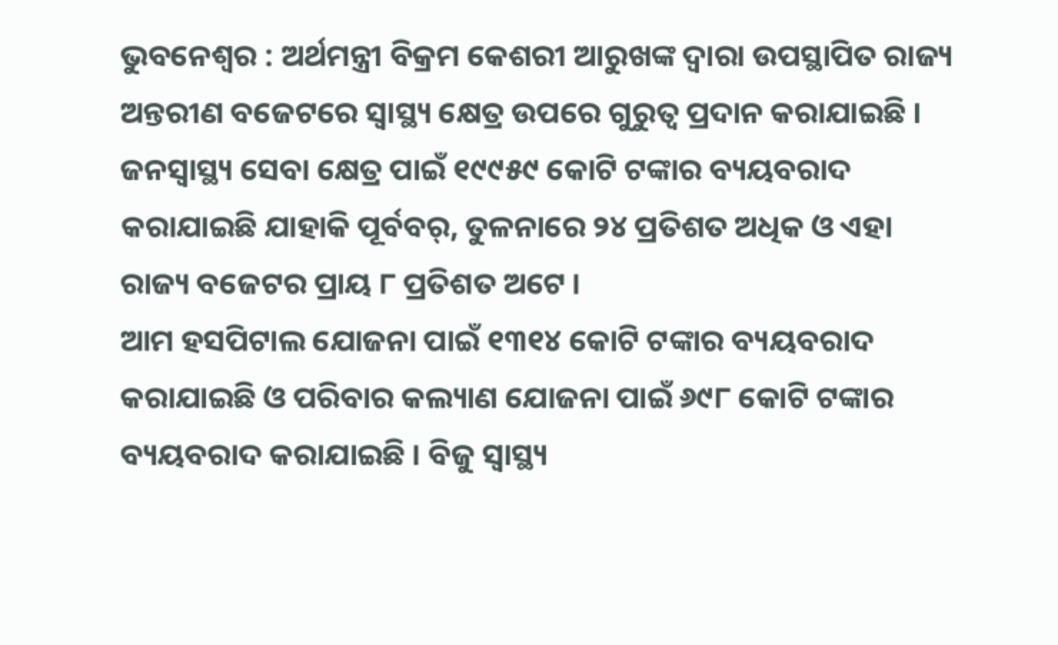ଭୁବନେଶ୍ବର : ଅର୍ଥମନ୍ତ୍ରୀ ବିକ୍ରମ କେଶରୀ ଆରୁଖଙ୍କ ଦ୍ବାରା ଉପସ୍ଥାପିତ ରାଜ୍ୟ ଅନ୍ତରୀଣ ବଜେଟରେ ସ୍ବାସ୍ଥ୍ୟ କ୍ଷେତ୍ର ଉପରେ ଗୁରୁତ୍ବ ପ୍ରଦାନ କରାଯାଇଛି । ଜନସ୍ବାସ୍ଥ୍ୟ ସେବା କ୍ଷେତ୍ର ପାଇଁ ୧୯୯୫୯ କୋଟି ଟଙ୍କାର ବ୍ୟୟବରାଦ କରାଯାଇଛି ଯାହାକି ପୂର୍ବବର୍, ତୁଳନାରେ ୨୪ ପ୍ରତିଶତ ଅଧିକ ଓ ଏହା ରାଜ୍ୟ ବଜେଟର ପ୍ରାୟ ୮ ପ୍ରତିଶତ ଅଟେ ।
ଆମ ହସପିଟାଲ ଯୋଜନା ପାଇଁ ୧୩୧୪ କୋଟି ଟଙ୍କାର ବ୍ୟୟବରାଦ କରାଯାଇଛି ଓ ପରିବାର କଲ୍ୟାଣ ଯୋଜନା ପାଇଁ ୬୯୮ କୋଟି ଟଙ୍କାର ବ୍ୟୟବରାଦ କରାଯାଇଛି । ବିଜୁ ସ୍ବାସ୍ଥ୍ୟ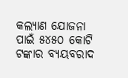କଲ୍ୟାଣ ଯୋଜନା ପାଇଁ ୫୪୫୦ କୋଟି ଟଙ୍କାର ବ୍ୟୟବରାଦ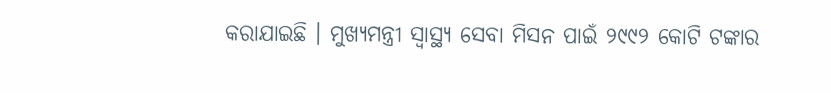କରାଯାଇଛି । ମୁଖ୍ୟମନ୍ତ୍ରୀ ସ୍ବାସ୍ଥ୍ୟ ସେବା ମିସନ ପାଇଁ ୨୯୯୨ କୋଟି ଟଙ୍କାର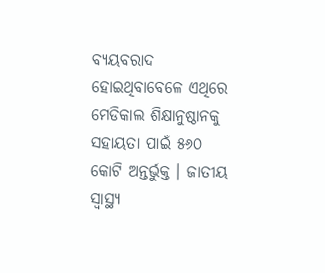ବ୍ୟୟବରାଦ ହୋଇଥିବାବେଳେ ଏଥିରେ ମେଡିକାଲ ଶିକ୍ଷାନୁଷ୍ଠାନକୁ ସହାୟତା ପାଇଁ ୫୬୦ କୋଟି ଅନ୍ତର୍ଭୁକ୍ତ । ଜାତୀୟ ସ୍ବାସ୍ଥ୍ୟ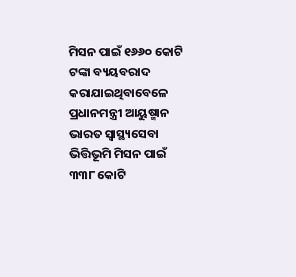ମିସନ ପାଇଁ ୧୬୬୦ କୋଟି ଟଙ୍କା ବ୍ୟୟବରାଦ କରାଯାଇଥିବାବେଳେ ପ୍ରଧାନମନ୍ତ୍ରୀ ଆୟୁଷ୍ମାନ ଭାରତ ସ୍ବାସ୍ଥ୍ୟସେବା ଭିତ୍ତିଭୂମି ମିସନ ପାଇଁ ୩୩୮ କୋଟି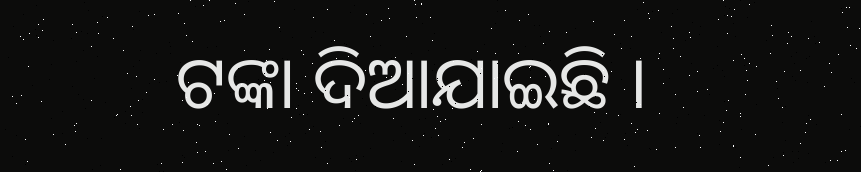ଟଙ୍କା ଦିଆଯାଇଛି ।